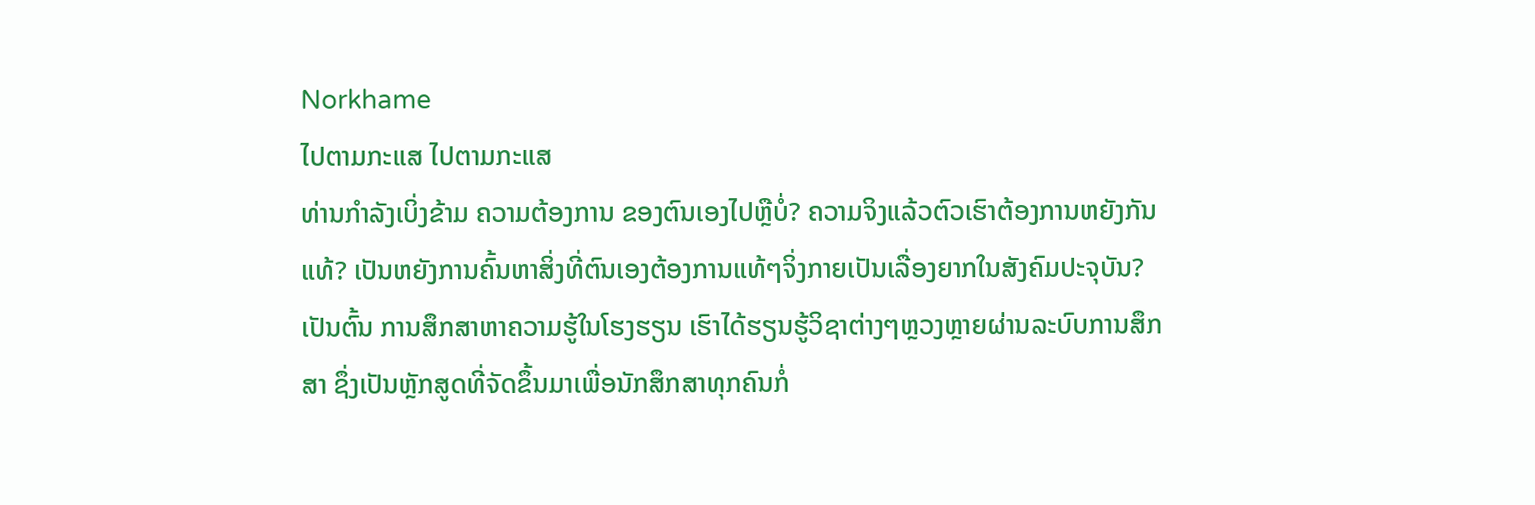Norkhame
ໄປຕາມກະແສ ໄປຕາມກະແສ
ທ່ານກຳລັງເບິ່ງຂ້າມ ຄວາມຕ້ອງການ ຂອງຕົນເອງໄປຫຼືບໍ່? ຄວາມຈິງແລ້ວຕົວເຮົາຕ້ອງການຫຍັງກັນແທ້? ເປັນຫຍັງການຄົ້ນຫາສິ່ງທີ່ຕົນເອງຕ້ອງການແທ້ໆຈິ່ງກາຍເປັນເລື່ອງຍາກໃນສັງຄົມປະຈຸບັນ?ເປັນຕົ້ນ ການສຶກສາຫາຄວາມຮູ້ໃນໂຮງຮຽນ ເຮົາໄດ້ຮຽນຮູ້ວິຊາຕ່າງໆຫຼວງຫຼາຍຜ່ານລະບົບການສຶກສາ ຊຶ່ງເປັນຫຼັກສູດທີ່ຈັດຂຶ້ນມາເພື່ອນັກສຶກສາທຸກຄົນກໍ່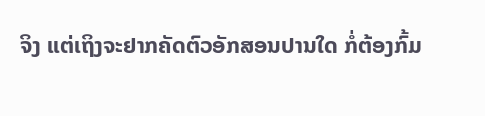ຈິງ ແຕ່ເຖິງຈະຢາກຄັດຕົວອັກສອນປານໃດ ກໍ່ຕ້ອງກົ້ມ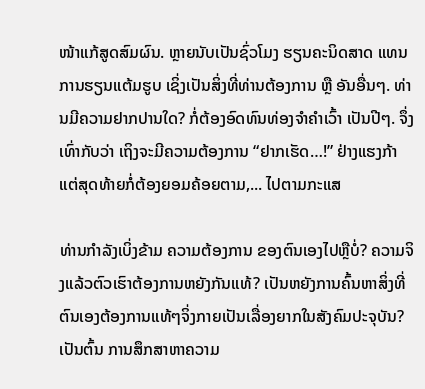ໜ້າແກ້ສູດສົມຜົນ. ຫຼາຍນັບເປັນຊົ່ວໂມງ ຮຽນຄະນິດສາດ ແທນການຮຽນແຕ້ມຮູບ ເຊິ່ງເປັນສິ່ງທີ່ທ່ານຕ້ອງການ ຫຼື ອັນອື່ນໆ. ທ່ານມີຄວາມຢາກປານໃດ? ກໍ່ຕ້ອງອົດທົນທ່ອງຈໍາຄຳເວົ້າ ເປັນປີໆ. ຈຶ່ງເທົ່າກັບວ່າ ເຖິງຈະມີຄວາມຕ້ອງການ “ຢາກເຮັດ…!” ຢ່າງແຮງກ້າ ແຕ່ສຸດທ້າຍກໍ່ຕ້ອງຍອມຄ້ອຍຕາມ,... ໄປຕາມກະແສ

ທ່ານກຳລັງເບິ່ງຂ້າມ ຄວາມຕ້ອງການ ຂອງຕົນເອງໄປຫຼືບໍ່? ຄວາມຈິງແລ້ວຕົວເຮົາຕ້ອງການຫຍັງກັນແທ້? ເປັນຫຍັງການຄົ້ນຫາສິ່ງທີ່ຕົນເອງຕ້ອງການແທ້ໆຈິ່ງກາຍເປັນເລື່ອງຍາກໃນສັງຄົມປະຈຸບັນ?ເປັນຕົ້ນ ການສຶກສາຫາຄວາມ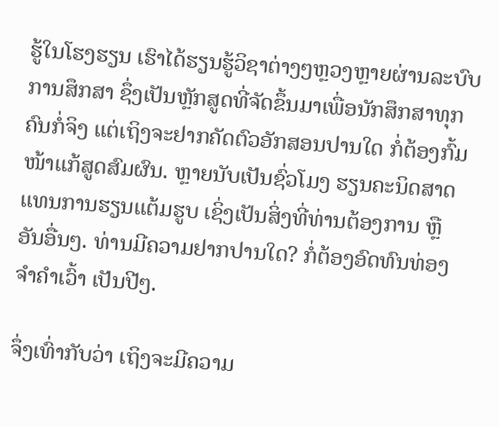ຮູ້ໃນໂຮງຮຽນ ເຮົາໄດ້ຮຽນຮູ້ວິຊາຕ່າງໆຫຼວງຫຼາຍຜ່ານລະບົບການສຶກສາ ຊຶ່ງເປັນຫຼັກສູດທີ່ຈັດຂຶ້ນມາເພື່ອນັກສຶກສາທຸກຄົນກໍ່ຈິງ ແຕ່ເຖິງຈະຢາກຄັດຕົວອັກສອນປານໃດ ກໍ່ຕ້ອງກົ້ມໜ້າແກ້ສູດສົມຜົນ. ຫຼາຍນັບເປັນຊົ່ວໂມງ ຮຽນຄະນິດສາດ ແທນການຮຽນແຕ້ມຮູບ ເຊິ່ງເປັນສິ່ງທີ່ທ່ານຕ້ອງການ ຫຼື ອັນອື່ນໆ. ທ່ານມີຄວາມຢາກປານໃດ? ກໍ່ຕ້ອງອົດທົນທ່ອງຈໍາຄຳເວົ້າ ເປັນປີໆ.

ຈຶ່ງເທົ່າກັບວ່າ ເຖິງຈະມີຄວາມ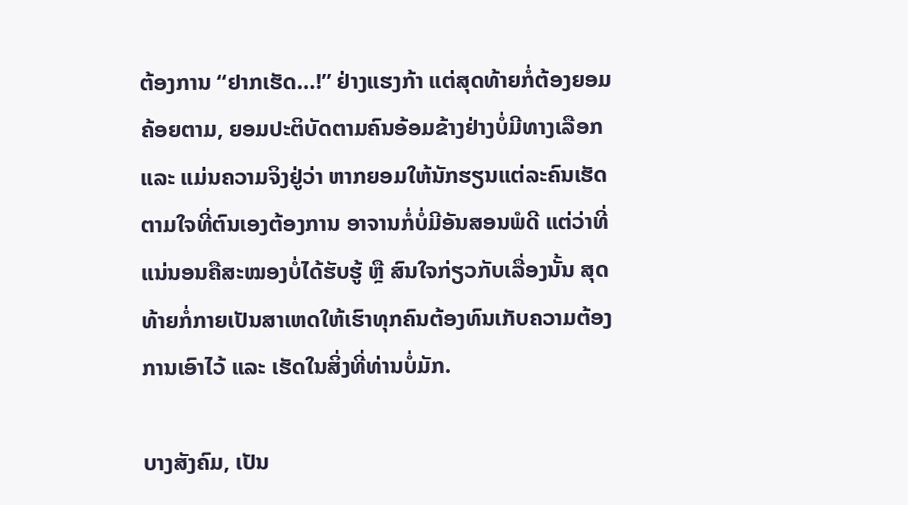ຕ້ອງການ “ຢາກເຮັດ…!” ຢ່າງແຮງກ້າ ແຕ່ສຸດທ້າຍກໍ່ຕ້ອງຍອມຄ້ອຍຕາມ, ຍອມປະຕິບັດຕາມຄົນອ້ອມຂ້າງຢ່າງບໍ່ມີທາງເລືອກ ແລະ ແມ່ນຄວາມຈິງຢູ່ວ່າ ຫາກຍອມໃຫ້ນັກຮຽນແຕ່ລະຄົນເຮັດຕາມໃຈທີ່ຕົນເອງຕ້ອງການ ອາຈານກໍ່ບໍ່ມີອັນສອນພໍດີ ແຕ່ວ່າທີ່ແນ່ນອນຄືສະໝອງບໍ່ໄດ້ຮັບຮູ້ ຫຼື ສົນໃຈກ່ຽວກັບເລື່ອງນັ້ນ ສຸດທ້າຍກໍ່ກາຍເປັນສາເຫດໃຫ້ເຮົາທຸກຄົນຕ້ອງທົນເກັບຄວາມຕ້ອງການເອົາໄວ້ ແລະ ເຮັດໃນສິ່ງທີ່ທ່ານບໍ່ມັກ.

ບາງສັງຄົມ, ເປັນ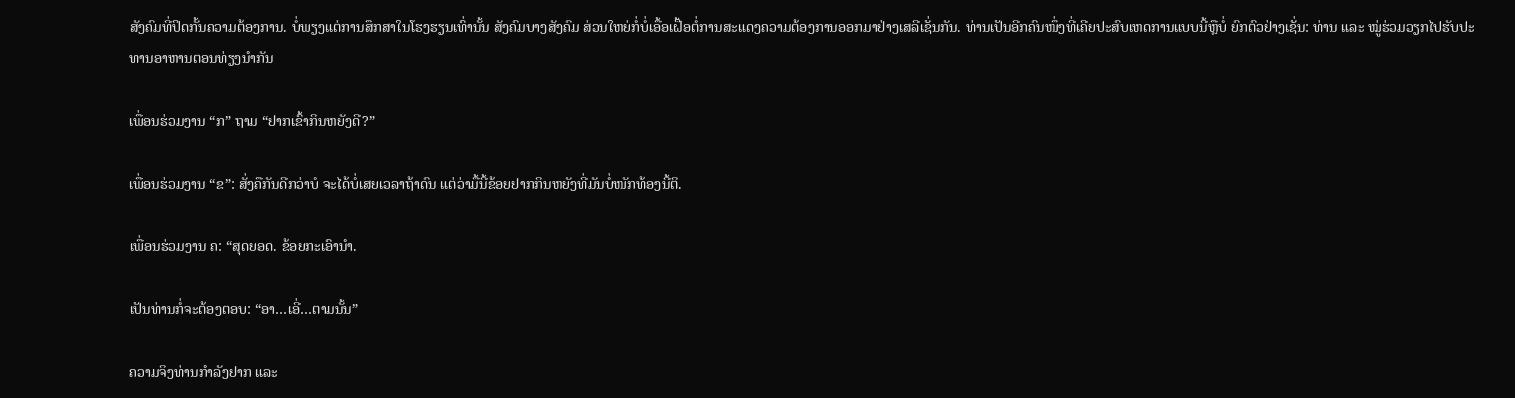ສັງຄົມທີ່ປິດກັ້ນຄວາມຕ້ອງການ. ບໍ່ພຽງແຕ່ການສຶກສາໃນໂຮງຮຽນເທົ່ານັ້ນ ສັງຄົມບາງສັງຄົມ ສ່ວນໃຫຍ່ກໍ່ບໍ່ເອື້ອເຝື້ອຕໍ່ການສະແດງຄວາມຕ້ອງການອອກມາຢ່າງເສລີເຊັ່ນກັນ. ທ່ານເປັນອີກຄົນໜຶ່ງທີ່ເຄີຍປະສົບເຫດການແບບນີ້ຫຼືບໍ່ ຍົກຕົວຢ່າງເຊັ່ນ: ທ່ານ ແລະ ໝູ່ຮ່ວມວຽກໄປຮັບປະທານອາຫານຕອນທ່ຽງນໍາກັນ

ເພື່ອນຮ່ວມງານ “ກ” ຖາມ “ຢາກເຂົ້າກິນຫຍັງດີ?”

ເພື່ອນຮ່ວມງານ “ຂ”: ສັ່ງຄືກັນດີກວ່າບໍ ຈະໄດ້ບໍ່ເສຍເວລາຖ້າດົນ ແຕ່ວ່າມື້ນີ້ຂ້ອຍຢາກກິນຫຍັງທີ່ມັນບໍ່ໜັກທ້ອງນີ້ຕິ.

ເພື່ອນຮ່ວມງານ ຄ: “ສຸດຍອດ. ຂ້ອຍກະເອົານຳ.

ເປັນທ່ານກໍ່ຈະຕ້ອງຕອບ: “ອາ…ເອີ່…ຕາມນັ້ນ”

ຄວາມຈິງທ່ານກໍາລັງຢາກ ແລະ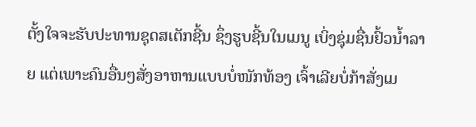ຕັ້ງໃຈຈະຮັບປະທານຊຸດສເຕັກຊີ້ນ ຊຶ່ງຮູບຊີ້ນໃນເມນູ ເບິ່ງຊຸ່ມຊື່ນຢົ້ວນໍ້າລາຍ ແຕ່ເພາະຄົນອື່ນໆສັ່ງອາຫານແບບບໍ່ໜັກທ້ອງ ເຈົ້າເລີຍບໍ່ກ້າສັ່ງເມ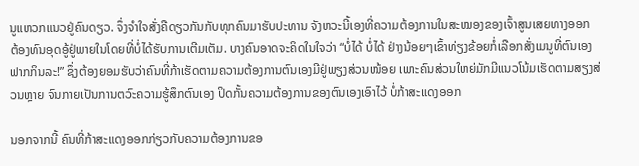ນູແຫວກແນວຢູ່ຄົນດຽວ. ຈຶ່ງຈໍາໃຈສັ່ງຄືດຽວກັນກັບທຸກຄົນມາຮັບປະທານ ຈັງຫວະນີ້ເອງທີ່ຄວາມຕ້ອງການໃນສະໝອງຂອງເຈົ້າສູນເສຍທາງອອກ ຕ້ອງທົນອຸດອູ້ຢູ່ພາຍໃນໂດຍທີ່ບໍ່ໄດ້ຮັບການເຕີມເຕັມ. ບາງຄົນອາດຈະຄິດໃນໃຈວ່າ “ບໍ່ໄດ້ ບໍ່ໄດ້ ຢ່າງນ້ອຍໆເຂົ້າທ່ຽງຂ້ອຍກໍ່ເລືອກສັ່ງເມນູທີ່ຕົນເອງຟາກກິນລະ!” ຊຶ່ງຕ້ອງຍອມຮັບວ່າຄົນທີ່ກ້າເຮັດຕາມຄວາມຕ້ອງການຕົນເອງມີຢູ່ພຽງສ່ວນໜ້ອຍ ເພາະຄົນສ່ວນໃຫຍ່ມັກມີແນວໂນ້ມເຮັດຕາມສຽງສ່ວນຫຼາຍ ຈົນກາຍເປັນການຕວົະຄວາມຮູ້ສຶກຕົນເອງ ປິດກັ້ນຄວາມຕ້ອງການຂອງຕົນເອງເອົາໄວ້ ບໍ່ກ້າສະແດງອອກ

ນອກຈາກນີ້ ຄົນທີ່ກ້າສະແດງອອກກ່ຽວກັບຄວາມຕ້ອງການຂອ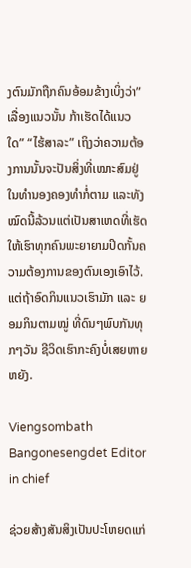ງຕົນມັກຖືກຄົນອ້ອມຂ້າງເບິ່ງວ່າ”ເລື່ອງແນວນັ້ນ ກ້າເຮັດໄດ້ແນວໃດ” “ໄຮ້ສາລະ” ເຖິງວ່າຄວາມຕ້ອງການນັ້ນຈະປັນສິ່ງທີ່ເໝາະສົມຢູ່ໃນທໍານອງຄອງທໍາກໍ່ຕາມ ແລະທັງໝົດນີ້ລ້ວນແຕ່ເປັນສາເຫດທີ່ເຮັດໃຫ້ເຮົາທຸກຄົນພະຍາຍາມປິດກັ້ນຄວາມຕ້ອງການຂອງຕົນເອງເອົາໄວ້. ແຕ່ຖ້າອົດກິນແນວເຮົາມັກ ແລະ ຍອມກິນຕາມໝູ່ ທີ່ດົນໆພົບກັນທຸກໆວັນ ຊີວິດເຮົາກະຄົງບໍ່ເສຍຫາຍຫຍັງ.

Viengsombath Bangonesengdet Editor in chief

ຊ່ວຍສ້າງສັນສິງເປັນປະໂຫຍດແກ່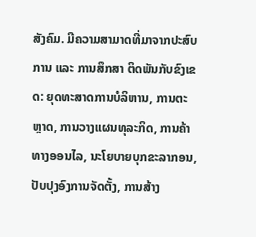ສັງຄົມ. ມີຄວາມສາມາດທີ່ມາຈາກປະສົບການ ແລະ ການສຶກສາ ຕິດພັນກັບຂົງເຂດ: ຍຸດທະສາດການບໍລິຫານ, ການຕະຫຼາດ, ການວາງແຜນທຸລະກິດ, ການຄ້າ ທາງອອນໄລ, ນະໂຍບາຍບຸກຂະລາກອນ, ປັບປຸງອົງການຈັດຕັ້ງ, ການສ້າງ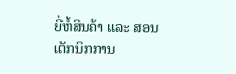ຍີ່ຫໍ້ສິນຄ້າ ແລະ ສອນ ເຕັກນິກການ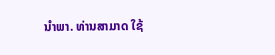ນຳພາ. ທ່ານສາມາດ ໃຊ້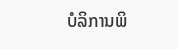ບໍລິການພິ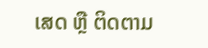ເສດ ຫຼື ຕິດຕາມ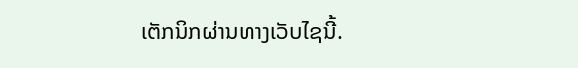ເຕັກນິກຜ່ານທາງເວັບໄຊນີ້.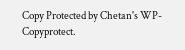Copy Protected by Chetan's WP-Copyprotect.